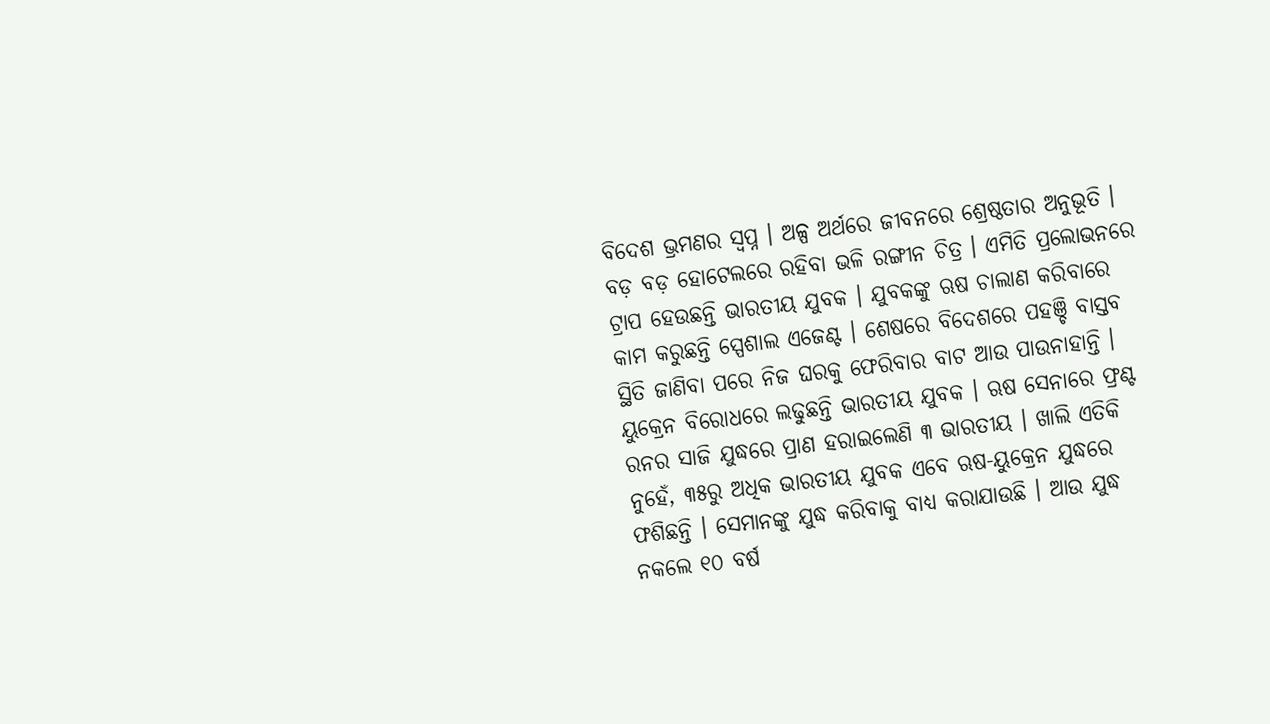ବିଦେଶ ଭ୍ରମଣର ସ୍ୱପ୍ନ । ଅଳ୍ପ ଅର୍ଥରେ ଜୀବନରେ ଶ୍ରେଷ୍ଠତାର ଅନୁଭୂତି । ବଡ଼ ବଡ଼ ହୋଟେଲରେ ରହିବା ଭଳି ରଙ୍ଗୀନ ଚିତ୍ର । ଏମିତି ପ୍ରଲୋଭନରେ ଟ୍ରାପ ହେଉଛନ୍ତି ଭାରତୀୟ ଯୁବକ । ଯୁବକଙ୍କୁ ଋଷ ଚାଲାଣ କରିବାରେ କାମ କରୁଛନ୍ତି ସ୍ପେଶାଲ ଏଜେଣ୍ଟ । ଶେଷରେ ବିଦେଶରେ ପହଞ୍ଚି ବାସ୍ତବ ସ୍ଥିତି ଜାଣିବା ପରେ ନିଜ ଘରକୁ ଫେରିବାର ବାଟ ଆଉ ପାଉନାହାନ୍ତି ।
ୟୁକ୍ରେନ ବିରୋଧରେ ଲଢୁଛନ୍ତି ଭାରତୀୟ ଯୁବକ । ଋଷ ସେନାରେ ଫ୍ରଣ୍ଟ ରନର ସାଜି ଯୁଦ୍ଧରେ ପ୍ରାଣ ହରାଇଲେଣି ୩ ଭାରତୀୟ । ଖାଲି ଏତିକି ନୁହେଁ, ୩୫ରୁ ଅଧିକ ଭାରତୀୟ ଯୁବକ ଏବେ ଋଷ-ୟୁକ୍ରେନ ଯୁଦ୍ଧରେ ଫଶିଛନ୍ତି । ସେମାନଙ୍କୁ ଯୁଦ୍ଧ କରିବାକୁ ବାଧ୍ୟ କରାଯାଉଛି । ଆଉ ଯୁଦ୍ଧ ନକଲେ ୧୦ ବର୍ଷ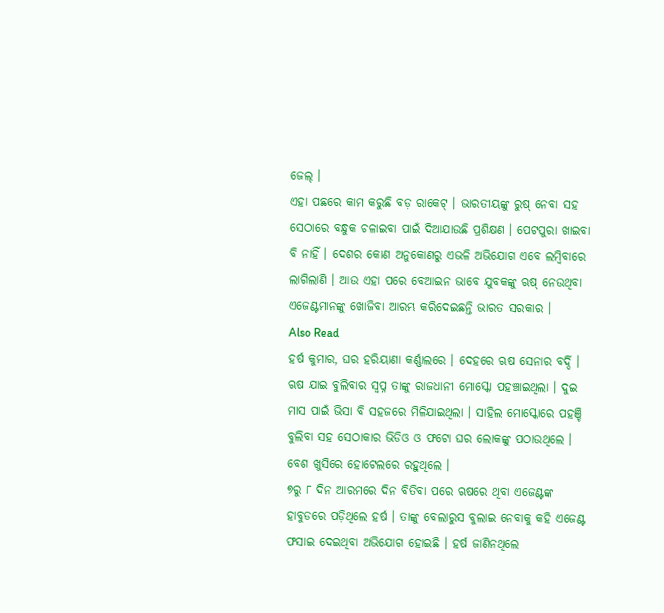ଜେଲ୍ ।
ଏହା ପଛରେ କାମ କରୁଛି ବଡ଼ ରାକେଟ୍ । ଭାରତୀୟଙ୍କୁ ରୁଷ୍ ନେବା ସହ ସେଠାରେ ବନ୍ଧୁକ ଚଳାଇବା ପାଇଁ ଦିଆଯାଉଛି ପ୍ରଶିକ୍ଷଣ । ପେଟପୁରା ଖାଇବା ବି ନାହିଁ । ଦେଶର କୋଣ ଅନୁକୋଣରୁ ଏଭଳି ଅଭିଯୋଗ ଏବେ ଲମ୍ବିବାରେ ଲାଗିଲାଣି । ଆଉ ଏହା ପରେ ବେଆଇନ ଭାବେ ଯୁବକଙ୍କୁ ଋଷ୍ ନେଉଥିବା ଏଜେଣ୍ଟମାନଙ୍କୁ ଖୋଜିବା ଆରମ୍ଭ କରିଦେଇଛନ୍ତି ଭାରତ ସରକାର ।
Also Read
ହର୍ଷ କୁମାର, ଘର ହରିୟାଣା କର୍ଣ୍ଣାଲରେ । ଦେହରେ ଋଷ ସେନାର ବର୍ଦ୍ଦି । ଋଷ ଯାଇ ବୁଲିବାର ସ୍ୱପ୍ନ ତାଙ୍କୁ ରାଜଧାନୀ ମୋସ୍କୋ ପହଞ୍ଚାଇଥିଲା । ଦୁଇ ମାସ ପାଇଁ ଭିସା ବି ସହଜରେ ମିଳିଯାଇଥିଲା । ସାହିଲ ମୋସ୍କୋରେ ପହଞ୍ଚି ବୁଲିବା ସହ ସେଠାକାର ଭିଡିଓ ଓ ଫଟୋ ଘର ଲୋକଙ୍କୁ ପଠାଉଥିଲେ । ବେଶ ଖୁସିରେ ହୋଟେଲରେ ରହୁଥିଲେ ।
୭ରୁ ୮ ଦିନ ଆରମରେ ଦିନ ବିତିବା ପରେ ଋଷରେ ଥିବା ଏଜେଣ୍ଟଙ୍କ ହାବୁଡରେ ପଡ଼ିଥିଲେ ହର୍ଷ । ତାଙ୍କୁ ବେଲାରୁସ ବୁଲାଇ ନେବାକୁ କହି ଏଜେଣ୍ଟ ଫସାଇ ଦେଇଥିବା ଅଭିଯୋଗ ହୋଇଛି । ହର୍ଷ ଜାଣିନଥିଲେ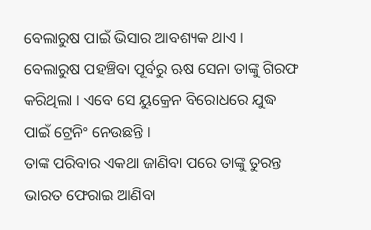ବେଲାରୁଷ ପାଇଁ ଭିସାର ଆବଶ୍ୟକ ଥାଏ । ବେଲାରୁଷ ପହଞ୍ଚିବା ପୂର୍ବରୁ ଋଷ ସେନା ତାଙ୍କୁ ଗିରଫ କରିଥିଲା । ଏବେ ସେ ୟୁକ୍ରେନ ବିରୋଧରେ ଯୁଦ୍ଧ ପାଇଁ ଟ୍ରେନିଂ ନେଉଛନ୍ତି ।
ତାଙ୍କ ପରିବାର ଏକଥା ଜାଣିବା ପରେ ତାଙ୍କୁ ତୁରନ୍ତ ଭାରତ ଫେରାଇ ଆଣିବା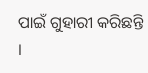ପାଇଁ ଗୁହାରୀ କରିଛନ୍ତି ।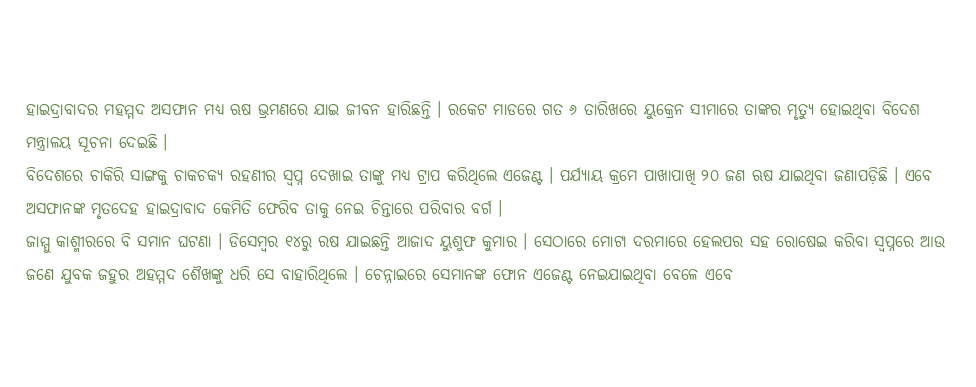ହାଇଦ୍ରାବାଦର ମହମ୍ମଦ ଅସଫାନ ମଧ୍ୟ ଋଷ ଭ୍ରମଣରେ ଯାଇ ଜୀବନ ହାରିଛନ୍ତି । ରକେଟ ମାଡରେ ଗତ ୬ ତାରିଖରେ ୟୁକ୍ରେନ ସୀମାରେ ତାଙ୍କର ମୃତ୍ୟୁ ହୋଇଥିବା ବିଦେଶ ମନ୍ତ୍ରାଳୟ ସୂଚନା ଦେଇଛି ।
ବିଦେଶରେ ଚାକିରି ସାଙ୍ଗକୁ ଚାକଚକ୍ୟ ରହଣୀର ସ୍ୱପ୍ନ ଦେଖାଇ ତାଙ୍କୁ ମଧ୍ୟ ଟ୍ରାପ କରିଥିଲେ ଏଜେଣ୍ଟ । ପର୍ଯ୍ୟାୟ କ୍ରମେ ପାଖାପାଖି ୨୦ ଜଣ ଋଷ ଯାଇଥିବା ଜଣାପଡ଼ିଛି । ଏବେ ଅସଫାନଙ୍କ ମୃତଦେହ ହାଇଦ୍ରାବାଦ କେମିତି ଫେରିବ ତାକୁ ନେଇ ଚିନ୍ତାରେ ପରିବାର ବର୍ଗ ।
ଜାମ୍ମୁ କାଶ୍ମୀରରେ ବି ସମାନ ଘଟଣା । ଡିସେମ୍ବର ୧୪ରୁ ରଷ ଯାଇଛନ୍ତି ଆଜାଦ ୟୁଶୁଫ କୁମାର । ସେଠାରେ ମୋଟା ଦରମାରେ ହେଲପର ସହ ରୋଷେଇ କରିବା ସ୍ୱପ୍ନରେ ଆଉ ଜଣେ ଯୁବକ ଜହୁର ଅହମ୍ମଦ ଶୈଖଙ୍କୁ ଧରି ସେ ବାହାରିଥିଲେ । ଚେନ୍ନାଇରେ ସେମାନଙ୍କ ଫୋନ ଏଜେଣ୍ଟ ନେଇଯାଇଥିବା ବେଳେ ଏବେ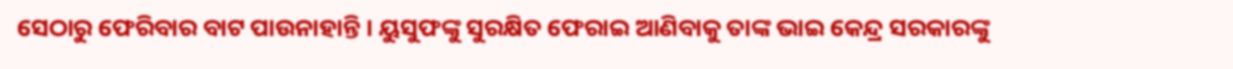ସେଠାରୁ ଫେରିବାର ବାଟ ପାଉନାହାନ୍ତି । ୟୁସୁଫଙ୍କୁ ସୁରକ୍ଷିତ ଫେରାଇ ଆଣିବାକୁ ତାଙ୍କ ଭାଇ କେନ୍ଦ୍ର ସରକାରଙ୍କୁ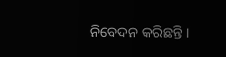ନିବେଦନ କରିଛନ୍ତି ।